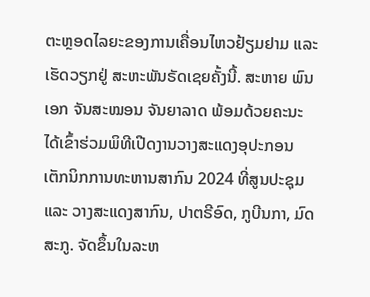ຕະຫຼອດໄລຍະຂອງການເຄື່ອນໄຫວຢ້ຽມຢາມ ແລະ ເຮັດວຽກຢູ່ ສະຫະພັນຣັດເຊຍຄັ້ງນີ້. ສະຫາຍ ພົນເອກ ຈັນສະໝອນ ຈັນຍາລາດ ພ້ອມດ້ວຍຄະນະ ໄດ້ເຂົ້າຮ່ວມພິທີເປີດງານວາງສະແດງອຸປະກອນເຕັກນິກການທະຫານສາກົນ 2024 ທີ່ສູນປະຊຸມ ແລະ ວາງສະແດງສາກົນ, ປາຕຣີອົດ, ກູບີນກາ, ມົດສະກູ. ຈັດຂຶ້ນໃນລະຫ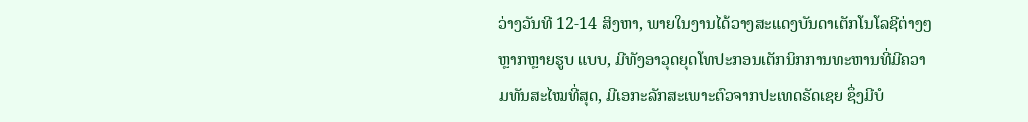ວ່າງວັນທີ 12-14 ສິງຫາ, ພາຍໃນງານໄດ້ວາງສະແດງບັນດາເຕັກໂນໂລຊີຕ່າງໆຫຼາກຫຼາຍຮູບ ແບບ, ມີທັງອາວຸດຍຸດໂທປະກອນເຕັກນິກການທະຫານທີ່ມີຄວາມທັນສະໄໝທີ່ສຸດ, ມີເອກະລັກສະເພາະຕົວຈາກປະເທດຣັດເຊຍ ຊຶ່ງມີບໍ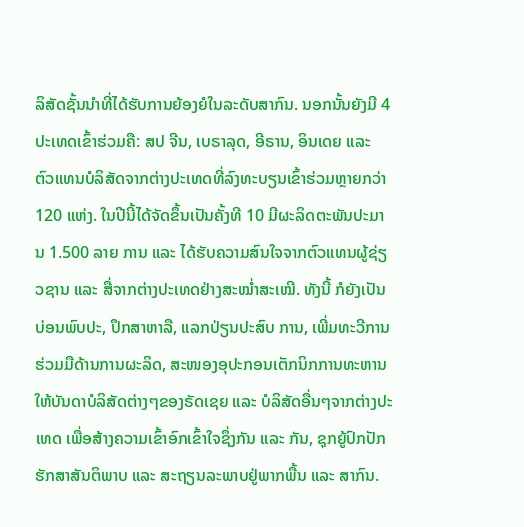ລິສັດຊັ້ນນຳທີ່ໄດ້ຮັບການຍ້ອງຍໍໃນລະດັບສາກົນ. ນອກນັ້ນຍັງມີ 4 ປະເທດເຂົ້າຮ່ວມຄື: ສປ ຈີນ, ເບຣາລຸດ, ອີຣານ, ອິນເດຍ ແລະ ຕົວແທນບໍລິສັດຈາກຕ່າງປະເທດທີ່ລົງທະບຽນເຂົ້າຮ່ວມຫຼາຍກວ່າ 120 ແຫ່ງ. ໃນປີນີ້ໄດ້ຈັດຂຶ້ນເປັນຄັ້ງທີ 10 ມີຜະລິດຕະພັນປະມານ 1.500 ລາຍ ການ ແລະ ໄດ້ຮັບຄວາມສົນໃຈຈາກຕົວແທນຜູ້ຊ່ຽວຊານ ແລະ ສື່ຈາກຕ່າງປະເທດຢ່າງສະໝໍ່າສະເໝີ. ທັງນີ້ ກໍຍັງເປັນບ່ອນພົບປະ, ປຶກສາຫາລື, ແລກປ່ຽນປະສົບ ການ, ເພີ່ມທະວີການຮ່ວມມືດ້ານການຜະລິດ, ສະໜອງອຸປະກອນເຕັກນິກການທະຫານໃຫ້ບັນດາບໍລິສັດຕ່າງໆຂອງຣັດເຊຍ ແລະ ບໍລິສັດອື່ນໆຈາກຕ່າງປະເທດ ເພື່ອສ້າງຄວາມເຂົ້າອົກເຂົ້າໃຈຊຶ່ງກັນ ແລະ ກັນ, ຊຸກຍູ້ປົກປັກຮັກສາສັນຕິພາບ ແລະ ສະຖຽນລະພາບຢູ່ພາກພື້ນ ແລະ ສາກົນ.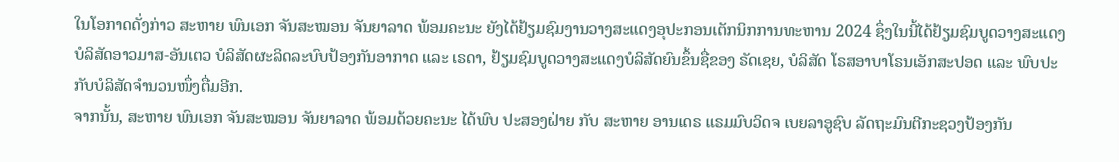ໃນໂອກາດດັ່ງກ່າວ ສະຫາຍ ພົນເອກ ຈັນສະໝອນ ຈັນຍາລາດ ພ້ອມຄະນະ ຍັງໄດ້ຢ້ຽມຊົມງານວາງສະແດງອຸປະກອນເຕັກນິກການທະຫານ 2024 ຊຶ່ງໃນນີ້ໄດ້ຢ້ຽມຊົມບູດວາງສະແດງບໍລິສັດອາວມາສ-ອັນເຕວ ບໍລິສັດຜະລິດລະບົບປ້ອງກັນອາກາດ ແລະ ເຣດາ, ຢ້ຽມຊົມບູດວາງສະແດງບໍລິສັດຍົນຂຶ້ນຊື່ຂອງ ຣັດເຊຍ, ບໍລິສັດ ໂຣສອາບາໂຣນເອັກສະປອດ ແລະ ພົບປະກັບບໍລິສັດຈຳນວນໜຶ່ງຕື່ມອີກ.
ຈາກນັ້ນ, ສະຫາຍ ພົນເອກ ຈັນສະໝອນ ຈັນຍາລາດ ພ້ອມດ້ວຍຄະນະ ໄດ້ພົບ ປະສອງຝ່າຍ ກັບ ສະຫາຍ ອານເດຣ ແຣມມົບວິດຈ ເບຍລາອູຊົບ ລັດຖະມົນຕີກະຊວງປ້ອງກັນ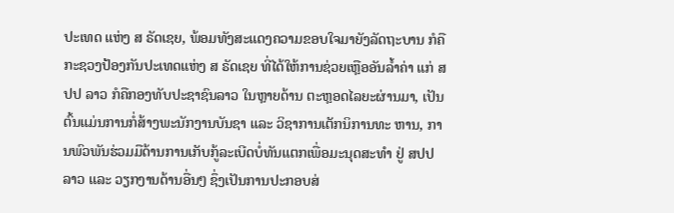ປະເທດ ແຫ່ງ ສ ຣັດເຊຍ, ພ້ອມທັງສະແດງຄວາມຂອບໃຈມາຍັງລັດຖະບານ ກໍຄືກະຊວງປ້ອງກັນປະເທດແຫ່ງ ສ ຣັດເຊຍ ທີ່ໄດ້ໃຫ້ການຊ່ວຍເຫຼືອອັນລ້ຳຄ່າ ແກ່ ສປປ ລາວ ກໍຄືກອງທັບປະຊາຊົນລາວ ໃນຫຼາຍດ້ານ ຕະຫຼອດໄລຍະຜ່ານມາ, ເປັນຕົ້ນແມ່ນການກໍ່ສ້າງພະນັກງານບັນຊາ ແລະ ວິຊາການເຕັກນິການທະ ຫານ, ການພົວພັນຮ່ວມມືດ້ານການເກັບກູ້ລະເບີດບໍ່ທັນແຕກເພື່ອມະນຸດສະທຳ ຢູ່ ສປປ ລາວ ແລະ ວຽກງານດ້ານອື່ນໆ ຊຶ່ງເປັນການປະກອບສ່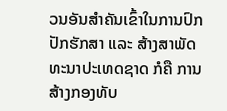ວນອັນສໍາຄັນເຂົ້າໃນການປົກປັກຮັກສາ ແລະ ສ້າງສາພັດທະນາປະເທດຊາດ ກໍຄື ການສ້າງກອງທັບ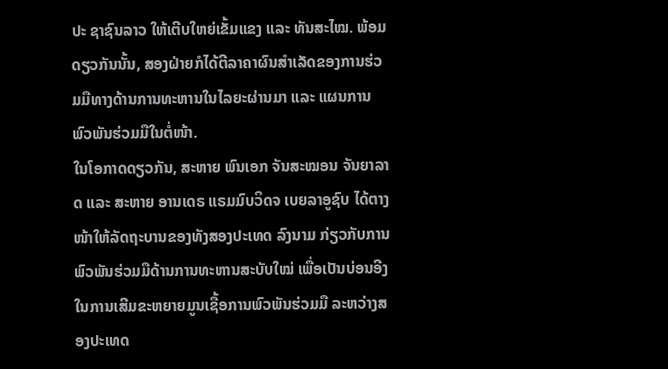ປະ ຊາຊົນລາວ ໃຫ້ເຕີບໃຫຍ່ເຂັ້ມແຂງ ແລະ ທັນສະໄໝ. ພ້ອມດຽວກັນນັ້ນ, ສອງຝ່າຍກໍໄດ້ຕີລາຄາຜົນສໍາເລັດຂອງການຮ່ວມມືທາງດ້ານການທະຫານໃນໄລຍະຜ່ານມາ ແລະ ແຜນການພົວພັນຮ່ວມມືໃນຕໍ່ໜ້າ.
ໃນໂອກາດດຽວກັນ, ສະຫາຍ ພົນເອກ ຈັນສະໝອນ ຈັນຍາລາດ ແລະ ສະຫາຍ ອານເດຣ ແຣມມົບວິດຈ ເບຍລາອູຊົບ ໄດ້ຕາງໜ້າໃຫ້ລັດຖະບານຂອງທັງສອງປະເທດ ລົງນາມ ກ່ຽວກັບການພົວພັນຮ່ວມມືດ້ານການທະຫານສະບັບໃໝ່ ເພື່ອເປັນບ່ອນອີງໃນການເສີມຂະຫຍາຍມູນເຊື້ອການພົວພັນຮ່ວມມື ລະຫວ່າງສອງປະເທດ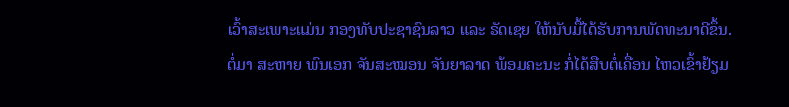ເວົ້າສະເພາະແມ່ນ ກອງທັບປະຊາຊົນລາວ ແລະ ຣັດເຊຍ ໃຫ້ນັບມື້ໄດ້ຮັບການພັດທະນາດີຂຶ້ນ.
ຕໍ່ມາ ສະຫາຍ ພົນເອກ ຈັນສະໝອນ ຈັນຍາລາດ ພ້ອມຄະນະ ກໍ່ໄດ້ສືບຕໍ່ເຄື່ອນ ໄຫວເຂົ້າຢ້ຽມ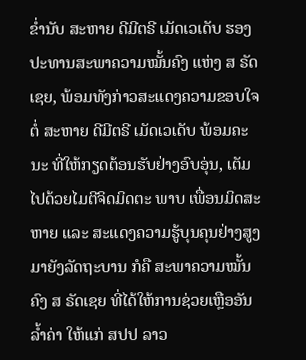ຂ່ຳນັບ ສະຫາຍ ດີມີຕຣີ ເມັດເວເດັບ ຮອງປະທານສະພາຄວາມໝັ້ນຄົງ ແຫ່ງ ສ ຣັດເຊຍ, ພ້ອມທັງກ່າວສະແດງຄວາມຂອບໃຈຕໍ່ ສະຫາຍ ດີມີຕຣີ ເມັດເວເດັບ ພ້ອມຄະນະ ທີ່ໃຫ້ກຽດຕ້ອນຮັບຢ່າງອົບອຸ່ນ, ເຕັມໄປດ້ວຍໄມຕີຈິດມິດຕະ ພາບ ເພື່ອນມິດສະຫາຍ ແລະ ສະແດງຄວາມຮູ້ບຸນຄຸນຢ່າງສູງມາຍັງລັດຖະບານ ກໍຄື ສະພາຄວາມໝັ້ນຄົງ ສ ຣັດເຊຍ ທີ່ໄດ້ໃຫ້ການຊ່ວຍເຫຼືອອັນລໍ້າຄ່າ ໃຫ້ແກ່ ສປປ ລາວ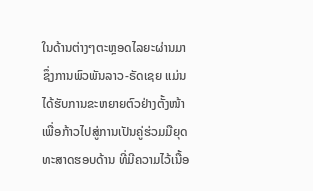ໃນດ້ານຕ່າງໆຕະຫຼອດໄລຍະຜ່ານມາ ຊຶ່ງການພົວພັນລາວ-ຣັດເຊຍ ແມ່ນໄດ້ຮັບການຂະຫຍາຍຕົວຢ່າງຕັ້ງໜ້າ ເພື່ອກ້າວໄປສູ່ການເປັນຄູ່ຮ່ວມມືຍຸດທະສາດຮອບດ້ານ ທີ່ມີຄວາມໄວ້ເນື້ອ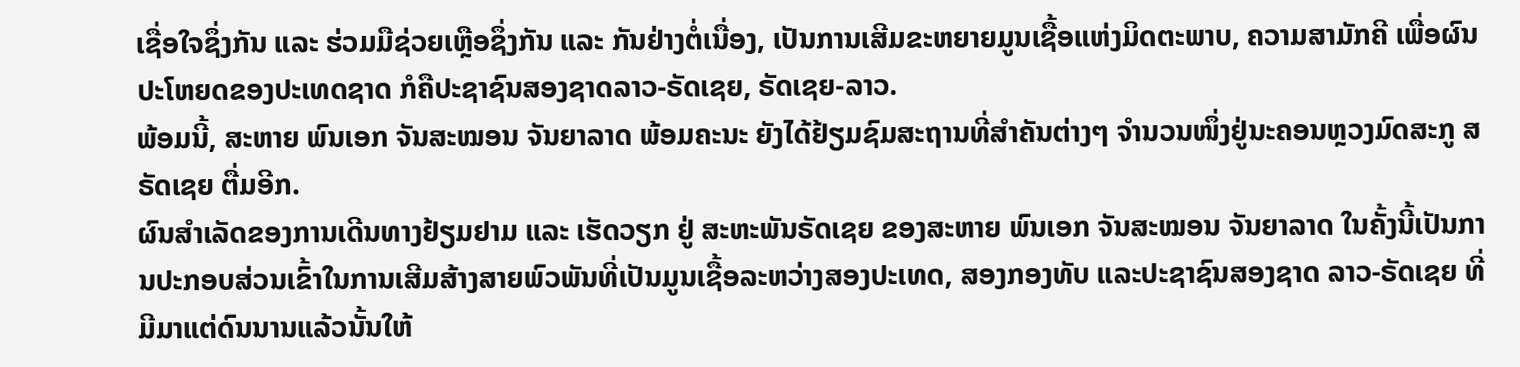ເຊື່ອໃຈຊຶ່ງກັນ ແລະ ຮ່ວມມືຊ່ວຍເຫຼືອຊຶ່ງກັນ ແລະ ກັນຢ່າງຕໍ່ເນື່ອງ, ເປັນການເສີມຂະຫຍາຍມູນເຊື້ອແຫ່ງມິດຕະພາບ, ຄວາມສາມັກຄີ ເພື່ອຜົນປະໂຫຍດຂອງປະເທດຊາດ ກໍຄືປະຊາຊົນສອງຊາດລາວ-ຣັດເຊຍ, ຣັດເຊຍ-ລາວ.
ພ້ອມນີ້, ສະຫາຍ ພົນເອກ ຈັນສະໝອນ ຈັນຍາລາດ ພ້ອມຄະນະ ຍັງໄດ້ຢ້ຽມຊົມສະຖານທີ່ສຳຄັນຕ່າງໆ ຈຳນວນໜຶ່ງຢູ່ນະຄອນຫຼວງມົດສະກູ ສ ຣັດເຊຍ ຕື່ມອີກ.
ຜົນສຳເລັດຂອງການເດີນທາງຢ້ຽມຢາມ ແລະ ເຮັດວຽກ ຢູ່ ສະຫະພັນຣັດເຊຍ ຂອງສະຫາຍ ພົນເອກ ຈັນສະໝອນ ຈັນຍາລາດ ໃນຄັ້ງນີ້ເປັນການປະກອບສ່ວນເຂົ້າໃນການເສີມສ້າງສາຍພົວພັນທີ່ເປັນມູນເຊື້ອລະຫວ່າງສອງປະເທດ, ສອງກອງທັບ ແລະປະຊາຊົນສອງຊາດ ລາວ-ຣັດເຊຍ ທີ່ມີມາແຕ່ດົນນານແລ້ວນັ້ນໃຫ້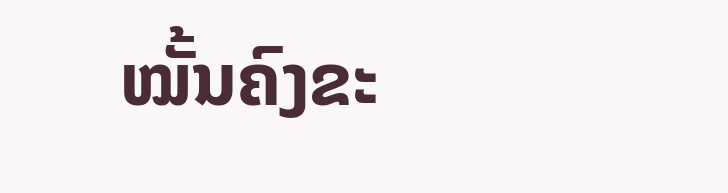ໝັ້ນຄົງຂະ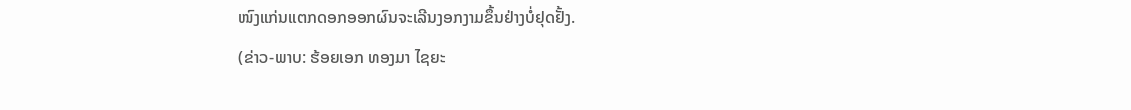ໜົງແກ່ນແຕກດອກອອກຜົນຈະເລີນງອກງາມຂຶ້ນຢ່າງບໍ່ຢຸດຢັ້ງ.
(ຂ່າວ-ພາບ: ຮ້ອຍເອກ ທອງມາ ໄຊຍະ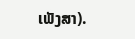ເພັງສາ).